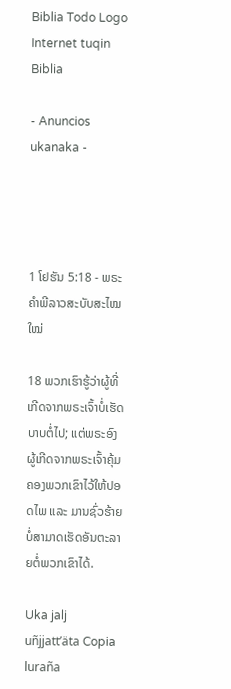Biblia Todo Logo
Internet tuqin Biblia

- Anuncios ukanaka -




1 ໂຢຮັນ 5:18 - ພຣະຄຳພີລາວສະບັບສະໄໝໃໝ່

18 ພວກເຮົາຮູ້ວ່າຜູ້ທີ່ເກີດຈາກພຣະເຈົ້າບໍ່ເຮັດບາບຕໍ່ໄປ; ແຕ່ພຣະອົງຜູ້ເກີດຈາກພຣະເຈົ້າຄຸ້ມຄອງພວກເຂົາໄວ້ໃຫ້ປອດໄພ ແລະ ມານຊົ່ວຮ້າຍບໍ່ສາມາດເຮັດອັນຕະລາຍຕໍ່ພວກເຂົາໄດ້.

Uka jalj uñjjattʼäta Copia luraña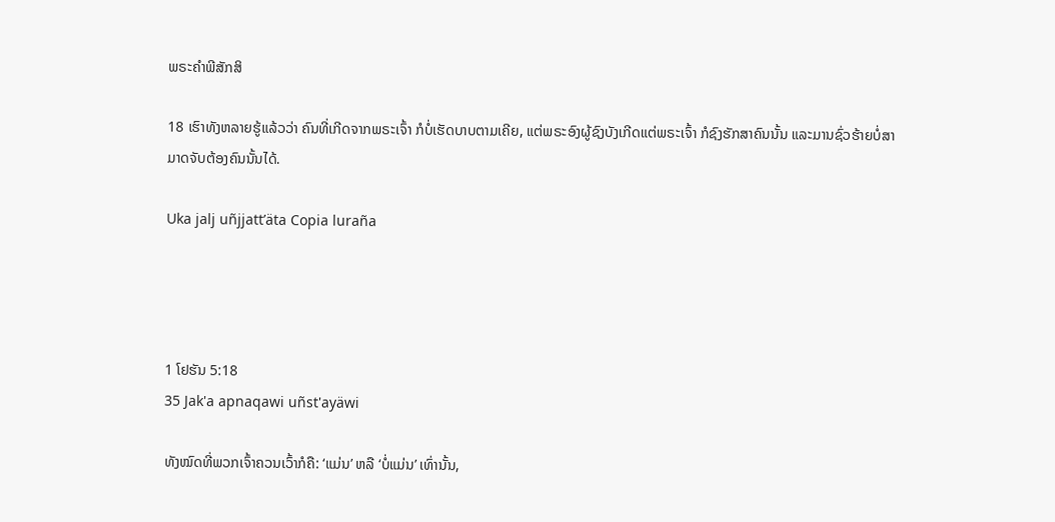ພຣະຄຳພີສັກສິ

18 ເຮົາທັງຫລາຍຮູ້ແລ້ວວ່າ ຄົນທີ່ເກີດຈາກພຣະເຈົ້າ ກໍບໍ່ເຮັດບາບຕາມເຄີຍ, ແຕ່ພຣະອົງຜູ້ຊົງບັງເກີດແຕ່ພຣະເຈົ້າ ກໍຊົງຮັກສາຄົນນັ້ນ ແລະມານຊົ່ວຮ້າຍບໍ່ສາມາດຈັບຕ້ອງຄົນນັ້ນໄດ້.

Uka jalj uñjjattʼäta Copia luraña




1 ໂຢຮັນ 5:18
35 Jak'a apnaqawi uñst'ayäwi

ທັງໝົດທີ່ພວກເຈົ້າຄວນເວົ້າກໍຄື: ‘ແມ່ນ’ ຫລື ‘ບໍ່ແມ່ນ’ ເທົ່ານັ້ນ,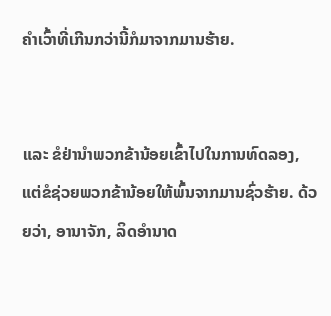ຄຳເວົ້າທີ່ເກີນກວ່ານີ້ກໍມາຈາກມານຮ້າຍ.


ແລະ ຂໍຢ່ານຳພວກຂ້ານ້ອຍເຂົ້າໄປໃນການທົດລອງ, ແຕ່ຂໍຊ່ວຍພວກຂ້ານ້ອຍໃຫ້ພົ້ນຈາກມານຊົ່ວຮ້າຍ. ດ້ວຍວ່າ, ອານາຈັກ, ລິດອຳນາດ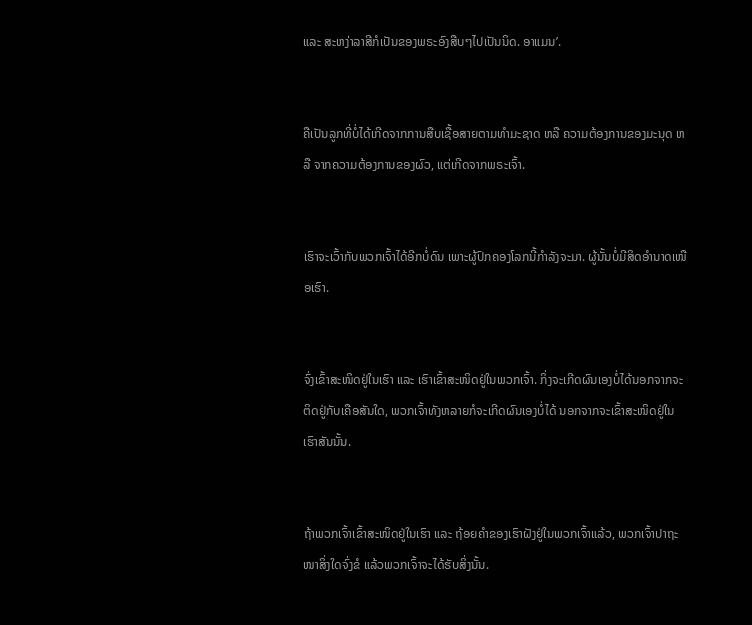ແລະ ສະຫງ່າລາສີກໍເປັນຂອງພຣະອົງສືບໆໄປເປັນນິດ. ອາແມນ’.


ຄືເປັນລູກທີ່ບໍ່ໄດ້ເກີດຈາກການສືບເຊື້ອສາຍຕາມທຳມະຊາດ ຫລື ຄວາມຕ້ອງການຂອງມະນຸດ ຫລື ຈາກຄວາມຕ້ອງການຂອງຜົວ, ແຕ່ເກີດຈາກພຣະເຈົ້າ.


ເຮົາຈະເວົ້າກັບພວກເຈົ້າໄດ້ອີກບໍ່ດົນ ເພາະຜູ້ປົກຄອງໂລກນີ້ກຳລັງຈະມາ. ຜູ້ນັ້ນບໍ່ມີສິດອຳນາດເໜືອເຮົາ.


ຈົ່ງເຂົ້າສະໜິດຢູ່ໃນເຮົາ ແລະ ເຮົາເຂົ້າສະໜິດຢູ່ໃນພວກເຈົ້າ. ກິ່ງຈະເກີດຜົນເອງບໍ່ໄດ້ນອກຈາກຈະຕິດຢູ່ກັບເຄືອສັນໃດ, ພວກເຈົ້າທັງຫລາຍກໍຈະເກີດຜົນເອງບໍ່ໄດ້ ນອກຈາກຈະເຂົ້າສະໜິດຢູ່ໃນເຮົາສັນນັ້ນ.


ຖ້າພວກເຈົ້າເຂົ້າສະໜິດຢູ່ໃນເຮົາ ແລະ ຖ້ອຍຄຳຂອງເຮົາຝັງຢູ່ໃນພວກເຈົ້າແລ້ວ, ພວກເຈົ້າປາຖະໜາສິ່ງໃດຈົ່ງຂໍ ແລ້ວພວກເຈົ້າຈະໄດ້ຮັບສິ່ງນັ້ນ.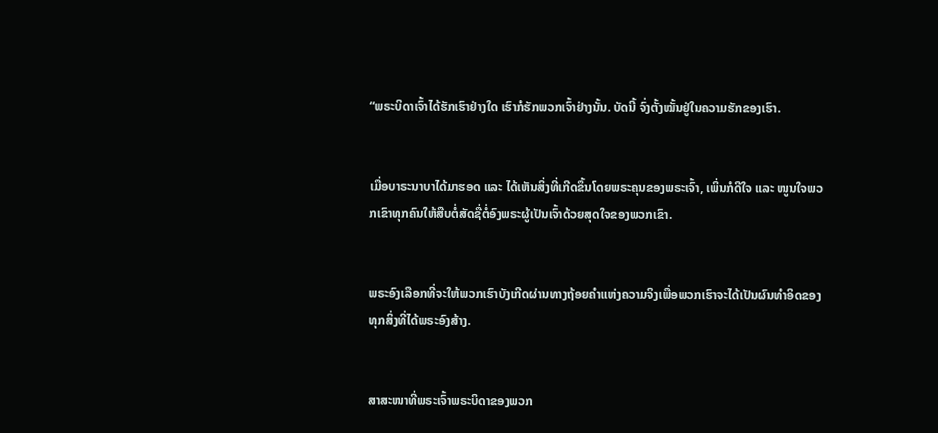“ພຣະບິດາເຈົ້າໄດ້ຮັກເຮົາຢ່າງໃດ ເຮົາກໍຮັກພວກເຈົ້າຢ່າງນັ້ນ. ບັດນີ້ ຈົ່ງຕັ້ງໝັ້ນຢູ່ໃນຄວາມຮັກຂອງເຮົາ.


ເມື່ອບາຣະນາບາໄດ້ມາຮອດ ແລະ ໄດ້ເຫັນສິ່ງທີ່ເກີດຂຶ້ນໂດຍພຣະຄຸນຂອງພຣະເຈົ້າ, ເພິ່ນກໍດີໃຈ ແລະ ໜູນໃຈພວກເຂົາທຸກຄົນໃຫ້ສືບຕໍ່ສັດຊື່ຕໍ່ອົງພຣະຜູ້ເປັນເຈົ້າດ້ວຍສຸດໃຈຂອງພວກເຂົາ.


ພຣະອົງເລືອກທີ່ຈະໃຫ້ພວກເຮົາບັງເກີດຜ່ານທາງຖ້ອຍຄຳແຫ່ງຄວາມຈິງເພື່ອພວກເຮົາຈະໄດ້ເປັນຜົນທຳອິດຂອງທຸກສິ່ງທີ່ໄດ້ພຣະອົງສ້າງ.


ສາສະໜາທີ່ພຣະເຈົ້າພຣະບິດາຂອງພວກ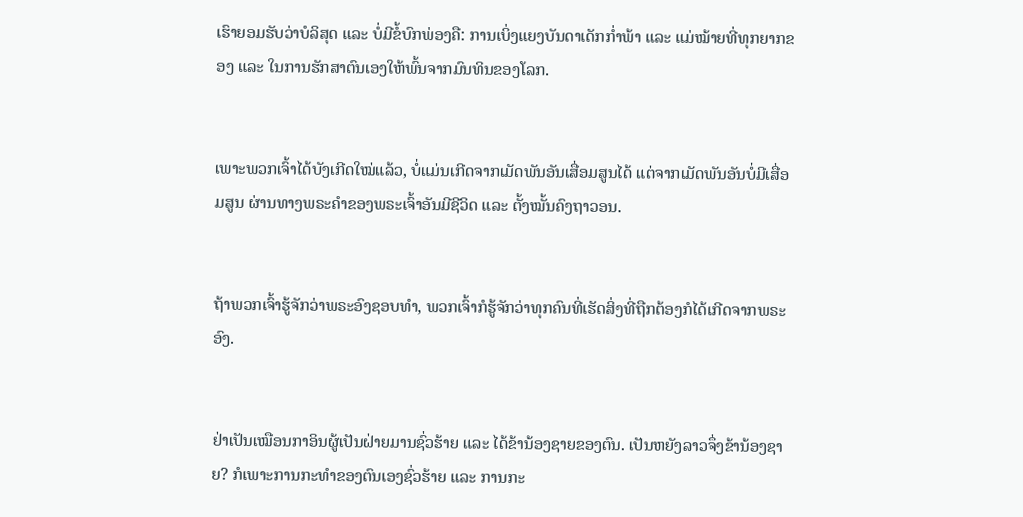ເຮົາຍອມຮັບວ່າບໍລິສຸດ ແລະ ບໍ່ມີຂໍ້ບົກພ່ອງຄື: ການເບິ່ງແຍງບັນດາເດັກກ່ຳພ້າ ແລະ ແມ່ໝ້າຍທີ່ທຸກຍາກຂອງ ແລະ ໃນການຮັກສາຕົນເອງໃຫ້ພົ້ນຈາກມົນທິນຂອງໂລກ.


ເພາະພວກເຈົ້າໄດ້ບັງເກີດໃໝ່ແລ້ວ, ບໍ່ແມ່ນເກີດຈາກເມັດພັນອັນເສື່ອມສູນໄດ້ ແຕ່ຈາກເມັດພັນອັນບໍ່ມີເສື່ອມສູນ ຜ່ານທາງພຣະຄຳຂອງພຣະເຈົ້າອັນມີຊີວິດ ແລະ ຕັ້ງໝັ້ນຄົງຖາວອນ.


ຖ້າພວກເຈົ້າຮູ້ຈັກວ່າພຣະອົງຊອບທຳ, ພວກເຈົ້າກໍຮູ້ຈັກວ່າທຸກຄົນທີ່ເຮັດສິ່ງທີ່ຖືກຕ້ອງກໍໄດ້ເກີດຈາກພຣະອົງ.


ຢ່າເປັນເໝືອນກາອິນຜູ້ເປັນຝ່າຍມານຊົ່ວຮ້າຍ ແລະ ໄດ້ຂ້ານ້ອງຊາຍຂອງຕົນ. ເປັນຫຍັງລາວຈຶ່ງຂ້ານ້ອງຊາຍ? ກໍເພາະການກະທຳຂອງຕົນເອງຊົ່ວຮ້າຍ ແລະ ການກະ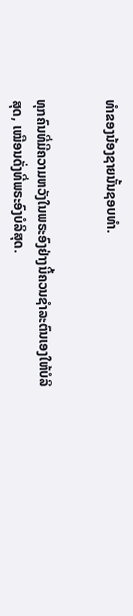ທຳຂອງນ້ອງຊາຍນັ້ນຊອບທຳ.


ທຸກຄົນທີ່ມີຄວາມຫວັງໃນພຣະອົງຢ່າງນີ້ຄວນຊຳລະຕົນເອງໃຫ້ບໍລິສຸດ, ເໝືອນດັ່ງທີ່ພຣະອົງບໍລິສຸດ.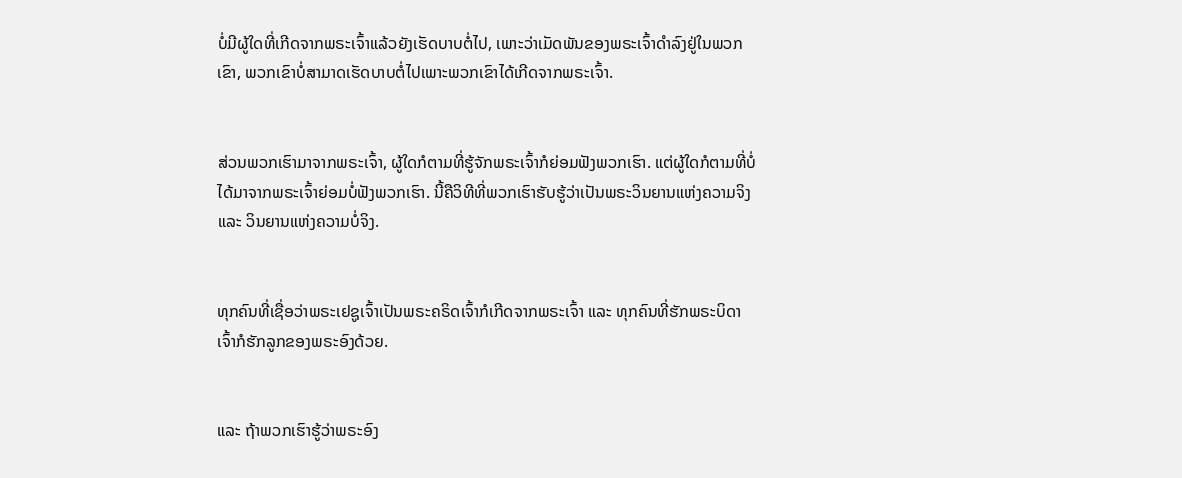ບໍ່ມີຜູ້ໃດທີ່ເກີດຈາກພຣະເຈົ້າແລ້ວຍັງເຮັດບາບຕໍ່ໄປ, ເພາະວ່າເມັດພັນຂອງພຣະເຈົ້າດຳລົງຢູ່ໃນພວກເຂົາ, ພວກເຂົາບໍ່ສາມາດເຮັດບາບຕໍ່ໄປເພາະພວກເຂົາໄດ້ເກີດຈາກພຣະເຈົ້າ.


ສ່ວນພວກເຮົາມາຈາກພຣະເຈົ້າ, ຜູ້ໃດກໍຕາມທີ່ຮູ້ຈັກພຣະເຈົ້າກໍຍ່ອມຟັງພວກເຮົາ. ແຕ່ຜູ້ໃດກໍຕາມທີ່ບໍ່ໄດ້ມາຈາກພຣະເຈົ້າຍ່ອມບໍ່ຟັງພວກເຮົາ. ນີ້ຄືວິທີທີ່ພວກເຮົາຮັບຮູ້ວ່າເປັນພຣະວິນຍານແຫ່ງຄວາມຈິງ ແລະ ວິນຍານແຫ່ງຄວາມບໍ່ຈິງ.


ທຸກຄົນທີ່ເຊື່ອວ່າພຣະເຢຊູເຈົ້າເປັນພຣະຄຣິດເຈົ້າກໍເກີດຈາກພຣະເຈົ້າ ແລະ ທຸກຄົນທີ່ຮັກພຣະບິດາເຈົ້າກໍຮັກລູກຂອງພຣະອົງດ້ວຍ.


ແລະ ຖ້າພວກເຮົາຮູ້ວ່າພຣະອົງ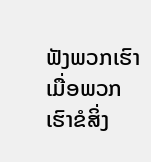ຟັງພວກເຮົາ ເມື່ອພວກເຮົາຂໍສິ່ງ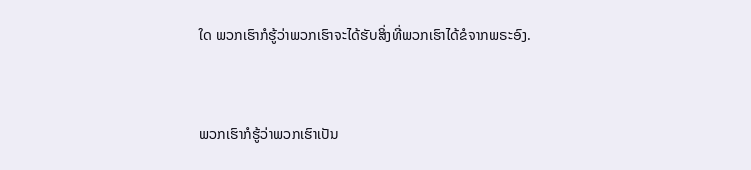ໃດ ພວກເຮົາກໍຮູ້ວ່າພວກເຮົາຈະໄດ້ຮັບສິ່ງທີ່ພວກເຮົາໄດ້ຂໍຈາກພຣະອົງ.


ພວກເຮົາກໍຮູ້ວ່າພວກເຮົາເປັນ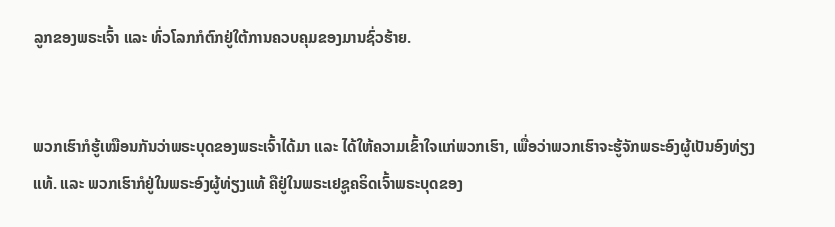ລູກຂອງພຣະເຈົ້າ ແລະ ທົ່ວໂລກກໍຕົກຢູ່ໃຕ້ການຄວບຄຸມຂອງມານຊົ່ວຮ້າຍ.


ພວກເຮົາກໍຮູ້ເໝືອນກັນວ່າພຣະບຸດຂອງພຣະເຈົ້າໄດ້ມາ ແລະ ໄດ້ໃຫ້ຄວາມເຂົ້າໃຈແກ່ພວກເຮົາ, ເພື່ອວ່າພວກເຮົາຈະຮູ້ຈັກພຣະອົງຜູ້ເປັນອົງທ່ຽງແທ້. ແລະ ພວກເຮົາກໍຢູ່ໃນພຣະອົງຜູ້ທ່ຽງແທ້ ຄືຢູ່ໃນພຣະເຢຊູຄຣິດເຈົ້າພຣະບຸດຂອງ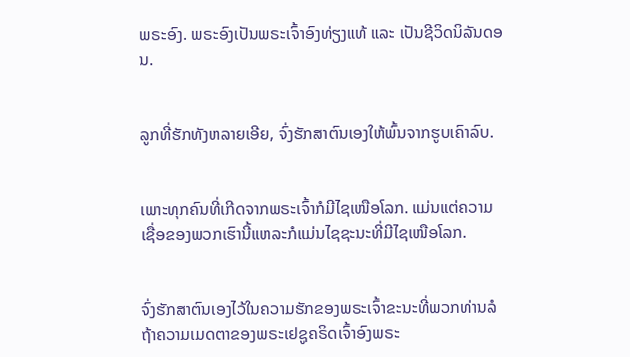ພຣະອົງ. ພຣະອົງເປັນພຣະເຈົ້າອົງທ່ຽງແທ້ ແລະ ເປັນຊີວິດນິລັນດອນ.


ລູກທີ່ຮັກທັງຫລາຍເອີຍ, ຈົ່ງຮັກສາຕົນເອງໃຫ້ພົ້ນຈາກຮູບເຄົາລົບ.


ເພາະທຸກຄົນທີ່ເກີດຈາກພຣະເຈົ້າກໍມີໄຊເໜືອໂລກ. ແມ່ນແຕ່ຄວາມເຊື່ອຂອງພວກເຮົານີ້ແຫລະກໍແມ່ນໄຊຊະນະທີ່ມີໄຊເໜືອໂລກ.


ຈົ່ງຮັກສາຕົນເອງໄວ້ໃນຄວາມຮັກຂອງພຣະເຈົ້າຂະນະທີ່ພວກທ່ານລໍຖ້າຄວາມເມດຕາຂອງພຣະເຢຊູຄຣິດເຈົ້າອົງພຣະ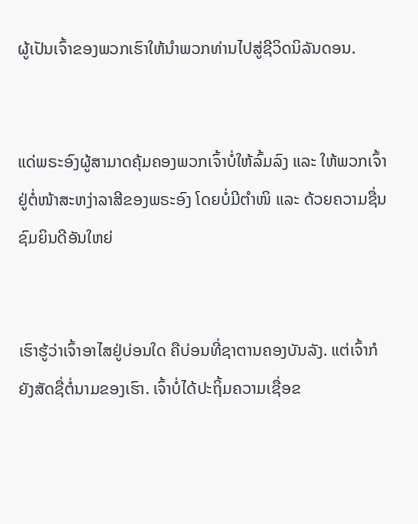ຜູ້ເປັນເຈົ້າຂອງພວກເຮົາໃຫ້ນຳພວກທ່ານໄປສູ່ຊີວິດນິລັນດອນ.


ແດ່ພຣະອົງຜູ້ສາມາດຄຸ້ມຄອງພວກເຈົ້າບໍ່ໃຫ້ລົ້ມລົງ ແລະ ໃຫ້ພວກເຈົ້າຢູ່ຕໍ່ໜ້າສະຫງ່າລາສີຂອງພຣະອົງ ໂດຍບໍ່ມີຕຳໜິ ແລະ ດ້ວຍຄວາມຊື່ນຊົມຍິນດີອັນໃຫຍ່


ເຮົາຮູ້ວ່າເຈົ້າອາໄສຢູ່ບ່ອນໃດ ຄືບ່ອນທີ່ຊາຕານຄອງບັນລັງ. ແຕ່ເຈົ້າກໍຍັງສັດຊື່ຕໍ່ນາມຂອງເຮົາ. ເຈົ້າບໍ່ໄດ້ປະຖິ້ມຄວາມເຊື່ອຂ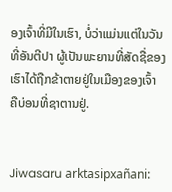ອງເຈົ້າທີ່ມີໃນເຮົາ, ບໍ່ວ່າແມ່ນແຕ່ໃນວັນທີ່ອັນຕີປາ ຜູ້ເປັນພະຍານທີ່ສັດຊື່ຂອງເຮົາໄດ້ຖືກຂ້າຕາຍຢູ່ໃນເມືອງຂອງເຈົ້າ ຄືບ່ອນທີ່ຊາຕານຢູ່.


Jiwasaru arktasipxañani: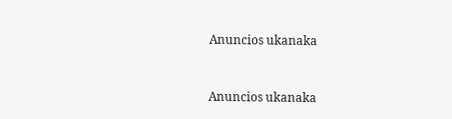Anuncios ukanaka


Anuncios ukanaka